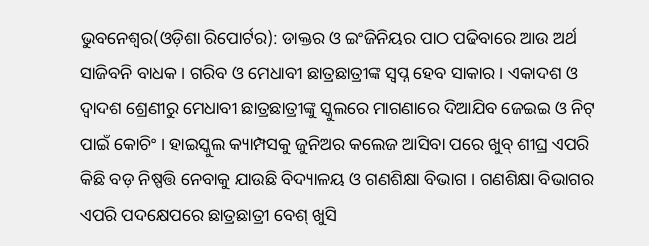ଭୁବନେଶ୍ୱର(ଓଡ଼ିଶା ରିପୋର୍ଟର): ଡାକ୍ତର ଓ ଇଂଜିନିୟର ପାଠ ପଢିବାରେ ଆଉ ଅର୍ଥ ସାଜିବନି ବାଧକ । ଗରିବ ଓ ମେଧାବୀ ଛାତ୍ରଛାତ୍ରୀଙ୍କ ସ୍ୱପ୍ନ ହେବ ସାକାର । ଏକାଦଶ ଓ ଦ୍ୱାଦଶ ଶ୍ରେଣୀରୁ ମେଧାବୀ ଛାତ୍ରଛାତ୍ରୀଙ୍କୁ ସ୍କୁଲରେ ମାଗଣାରେ ଦିଆଯିବ ଜେଇଇ ଓ ନିଟ୍ ପାଇଁ କୋଚିଂ । ହାଇସ୍କୁଲ କ୍ୟାମ୍ପସକୁ ଜୁନିଅର କଲେଜ ଆସିବା ପରେ ଖୁବ୍ ଶୀଘ୍ର ଏପରି କିଛି ବଡ଼ ନିଷ୍ପତ୍ତି ନେବାକୁ ଯାଉଛି ବିଦ୍ୟାଳୟ ଓ ଗଣଶିକ୍ଷା ବିଭାଗ । ଗଣଶିକ୍ଷା ବିଭାଗର ଏପରି ପଦକ୍ଷେପରେ ଛାତ୍ରଛାତ୍ରୀ ବେଶ୍ ଖୁସି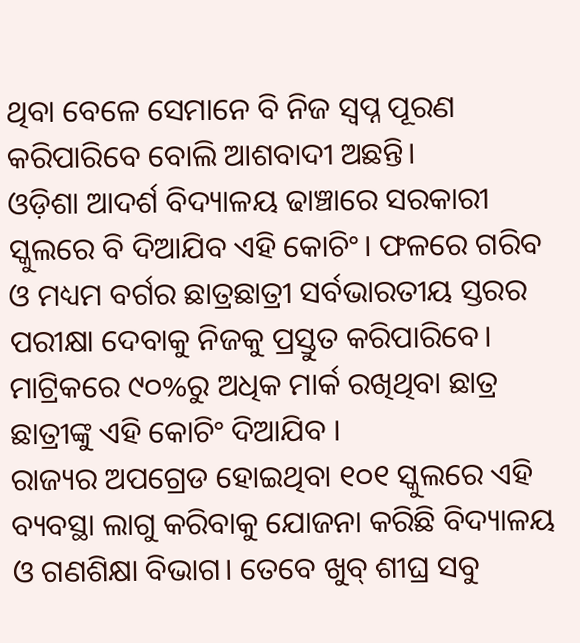ଥିବା ବେଳେ ସେମାନେ ବି ନିଜ ସ୍ୱପ୍ନ ପୂରଣ କରିପାରିବେ ବୋଲି ଆଶବାଦୀ ଅଛନ୍ତି।
ଓଡ଼ିଶା ଆଦର୍ଶ ବିଦ୍ୟାଳୟ ଢାଞ୍ଚାରେ ସରକାରୀ ସ୍କୁଲରେ ବି ଦିଆଯିବ ଏହି କୋଚିଂ। ଫଳରେ ଗରିବ ଓ ମଧ୍ୟମ ବର୍ଗର ଛାତ୍ରଛାତ୍ରୀ ସର୍ବଭାରତୀୟ ସ୍ତରର ପରୀକ୍ଷା ଦେବାକୁ ନିଜକୁ ପ୍ରସ୍ତୁତ କରିପାରିବେ। ମାଟ୍ରିକରେ ୯୦%ରୁ ଅଧିକ ମାର୍କ ରଖିଥିବା ଛାତ୍ର ଛାତ୍ରୀଙ୍କୁ ଏହି କୋଚିଂ ଦିଆଯିବ ।
ରାଜ୍ୟର ଅପଗ୍ରେଡ ହୋଇଥିବା ୧୦୧ ସ୍କୁଲରେ ଏହି ବ୍ୟବସ୍ଥା ଲାଗୁ କରିବାକୁ ଯୋଜନା କରିଛି ବିଦ୍ୟାଳୟ ଓ ଗଣଶିକ୍ଷା ବିଭାଗ। ତେବେ ଖୁବ୍ ଶୀଘ୍ର ସବୁ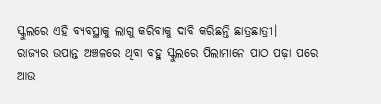ସ୍କୁଲରେ ଏହି ବ୍ୟବସ୍ଥାକୁ ଲାଗୁ କରିବାକୁ ଦାବି କରିଛନ୍ତି ଛାତ୍ରଛାତ୍ରୀ।
ରାଜ୍ୟର ଉପାନ୍ତ ଅଞ୍ଚଳରେ ଥିବା ବହୁ ସ୍କୁଲରେ ପିଲାମାନେ ପାଠ ପଢ଼ା ପରେ ଆଉ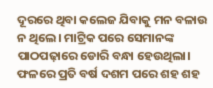ଦୂରରେ ଥିବା କଲେଜ ଯିବାକୁ ମନ ବଳାଉ ନ ଥିଲେ। ମାଟ୍ରିକ ପରେ ସେମାନଙ୍କ ପାଠପଢ଼ାରେ ଡୋରି ବନ୍ଧା ହେଉଥିଲା। ଫଳରେ ପ୍ରତି ବର୍ଷ ଦଶମ ପରେ ଶହ ଶହ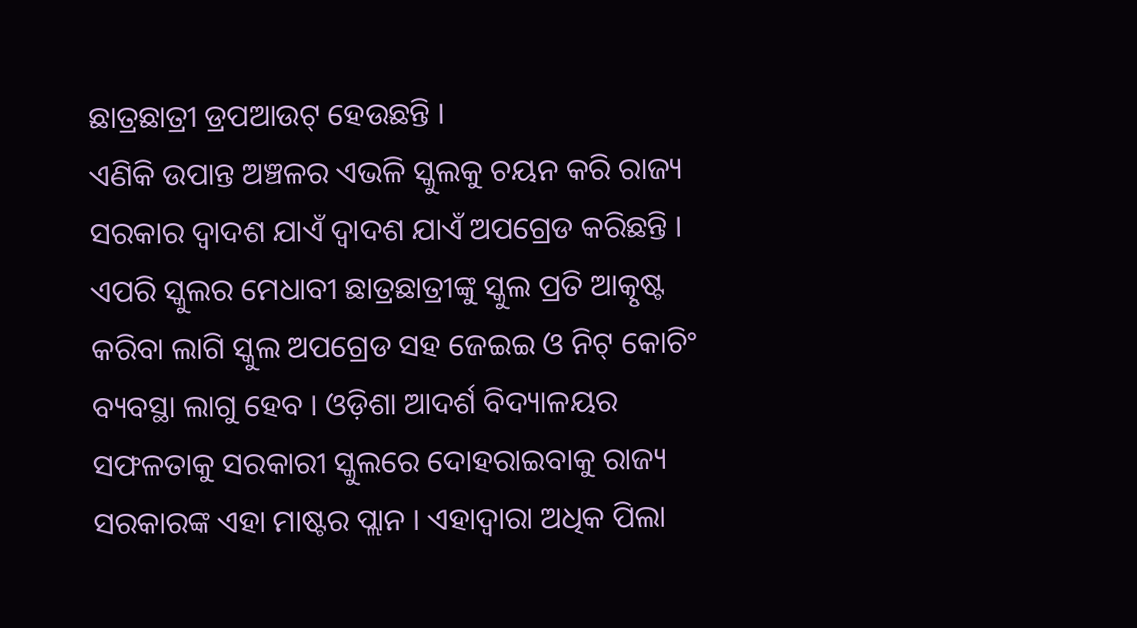ଛାତ୍ରଛାତ୍ରୀ ଡ୍ରପଆଉଟ୍ ହେଉଛନ୍ତି ।
ଏଣିକି ଉପାନ୍ତ ଅଞ୍ଚଳର ଏଭଳି ସ୍କୁଲକୁ ଚୟନ କରି ରାଜ୍ୟ ସରକାର ଦ୍ୱାଦଶ ଯାଏଁ ଦ୍ୱାଦଶ ଯାଏଁ ଅପଗ୍ରେଡ କରିଛନ୍ତି । ଏପରି ସ୍କୁଲର ମେଧାବୀ ଛାତ୍ରଛାତ୍ରୀଙ୍କୁ ସ୍କୁଲ ପ୍ରତି ଆତ୍କୃଷ୍ଟ କରିବା ଲାଗି ସ୍କୁଲ ଅପଗ୍ରେଡ ସହ ଜେଇଇ ଓ ନିଟ୍ କୋଚିଂ ବ୍ୟବସ୍ଥା ଲାଗୁ ହେବ । ଓଡ଼ିଶା ଆଦର୍ଶ ବିଦ୍ୟାଳୟର ସଫଳତାକୁ ସରକାରୀ ସ୍କୁଲରେ ଦୋହରାଇବାକୁ ରାଜ୍ୟ ସରକାରଙ୍କ ଏହା ମାଷ୍ଟର ପ୍ଲାନ । ଏହାଦ୍ୱାରା ଅଧିକ ପିଲା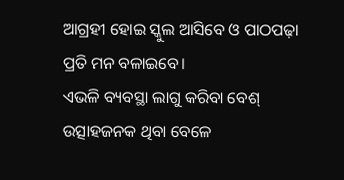ଆଗ୍ରହୀ ହୋଇ ସ୍କୁଲ ଆସିବେ ଓ ପାଠପଢ଼ା ପ୍ରତି ମନ ବଳାଇବେ।
ଏଭଳି ବ୍ୟବସ୍ଥା ଲାଗୁ କରିବା ବେଶ୍ ଉତ୍ସାହଜନକ ଥିବା ବେଳେ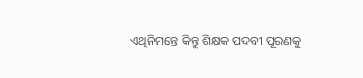ଏଥିନିମନ୍ତେ କିନ୍ତୁ ଶିକ୍ଷକ ପଦବୀ ପୂରଣକୁ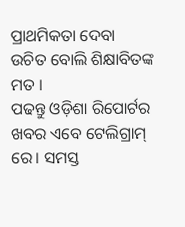ପ୍ରାଥମିକତା ଦେବା ଉଚିତ ବୋଲି ଶିକ୍ଷାବିତଙ୍କ ମତ ।
ପଢନ୍ତୁ ଓଡ଼ିଶା ରିପୋର୍ଟର ଖବର ଏବେ ଟେଲିଗ୍ରାମ୍ ରେ। ସମସ୍ତ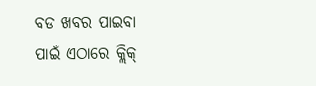ବଡ ଖବର ପାଇବା ପାଇଁ ଏଠାରେ କ୍ଲିକ୍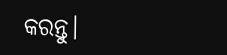କରନ୍ତୁ।